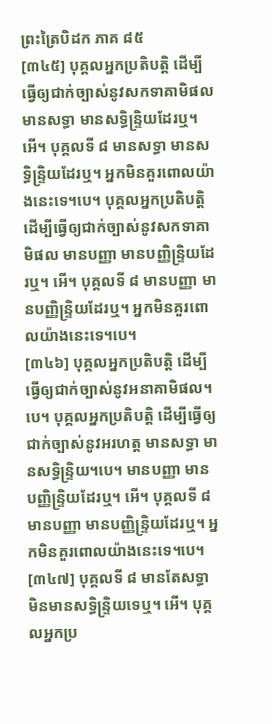ព្រះត្រៃបិដក ភាគ ៨៥
[៣៤៥] បុគ្គលអ្នកប្រតិបត្តិ ដើម្បីធ្វើឲ្យជាក់ច្បាស់នូវសកទាគាមិផល មានសទ្ធា មានសទ្ធិន្រ្ទិយដែរឬ។ អើ។ បុគ្គលទី ៨ មានសទ្ធា មានសទ្ធិន្រ្ទិយដែរឬ។ អ្នកមិនគួរពោលយ៉ាងនេះទេ។បេ។ បុគ្គលអ្នកប្រតិបត្តិ ដើម្បីធ្វើឲ្យជាក់ច្បាស់នូវសកទាគាមិផល មានបញ្ញា មានបញ្ញិន្រ្ទិយដែរឬ។ អើ។ បុគ្គលទី ៨ មានបញ្ញា មានបញ្ញិន្រ្ទិយដែរឬ។ អ្នកមិនគួរពោលយ៉ាងនេះទេ។បេ។
[៣៤៦] បុគ្គលអ្នកប្រតិបត្តិ ដើម្បីធ្វើឲ្យជាក់ច្បាស់នូវអនាគាមិផល។បេ។ បុគ្គលអ្នកប្រតិបត្តិ ដើម្បីធ្វើឲ្យជាក់ច្បាស់នូវអរហត្ត មានសទ្ធា មានសទ្ធិន្រ្ទិយ។បេ។ មានបញ្ញា មានបញ្ញិន្រ្ទិយដែរឬ។ អើ។ បុគ្គលទី ៨ មានបញ្ញា មានបញ្ញិន្រ្ទិយដែរឬ។ អ្នកមិនគួរពោលយ៉ាងនេះទេ។បេ។
[៣៤៧] បុគ្គលទី ៨ មានតែសទ្ធា មិនមានសទ្ធិន្រ្ទិយទេឬ។ អើ។ បុគ្គលអ្នកប្រ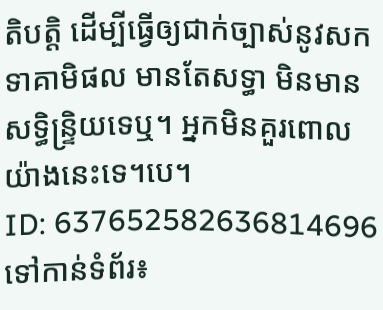តិបត្តិ ដើម្បីធ្វើឲ្យជាក់ច្បាស់នូវសកទាគាមិផល មានតែសទ្ធា មិនមានសទ្ធិន្រ្ទិយទេឬ។ អ្នកមិនគួរពោលយ៉ាងនេះទេ។បេ។
ID: 637652582636814696
ទៅកាន់ទំព័រ៖